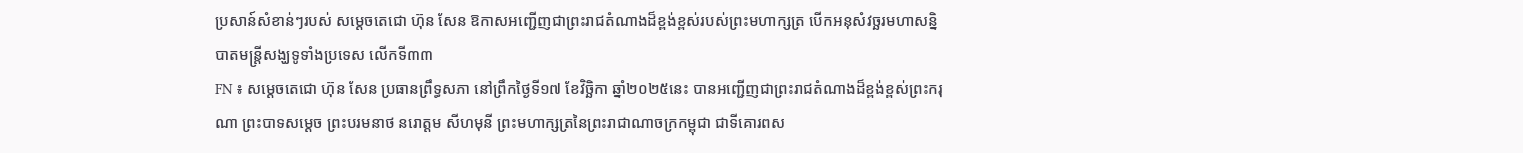ប្រសាន៍សំខាន់ៗរបស់ សម្ដេចតេជោ ហ៊ុន សែន ឱកាសអញ្ជើញជាព្រះរាជតំណាងដ៏ខ្ពង់ខ្ពស់របស់ព្រះមហាក្សត្រ បើកអនុសំវច្ឆរមហាសន្និបាតមន្ដ្រីសង្ឃទូទាំងប្រទេស លើកទី៣៣
FN ៖ សម្ដេចតេជោ ហ៊ុន សែន ប្រធានព្រឹទ្ធសភា នៅព្រឹកថ្ងៃទី១៧ ខែវិច្ឆិកា ឆ្នាំ២០២៥នេះ បានអញ្ជើញជាព្រះរាជតំណាងដ៏ខ្ពង់ខ្ពស់ព្រះករុណា ព្រះបាទសម្ដេច ព្រះបរមនាថ នរោត្ដម សីហមុនី ព្រះមហាក្សត្រនៃព្រះរាជាណាចក្រកម្ពុជា ជាទីគោរពស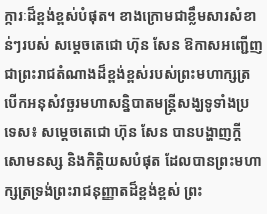ក្ការៈដ៏ខ្ពង់ខ្ពស់បំផុត។ ខាងក្រោមជាខ្លឹមសារសំខាន់ៗរបស់ សម្ដេចតេជោ ហ៊ុន សែន ឱកាសអញ្ជើញជាព្រះរាជតំណាងដ៏ខ្ពង់ខ្ពស់របស់ព្រះមហាក្សត្រ បើកអនុសំវច្ឆរមហាសន្និបាតមន្ដ្រីសង្ឃទូទាំងប្រទេស៖ សម្ដេចតេជោ ហ៊ុន សែន បានបង្ហាញក្ដីសោមនស្ស និងកិត្តិយសបំផុត ដែលបានព្រះមហាក្សត្រទ្រង់ព្រះរាជនុញ្ញាតដ៏ខ្ពង់ខ្ពស់ ព្រះ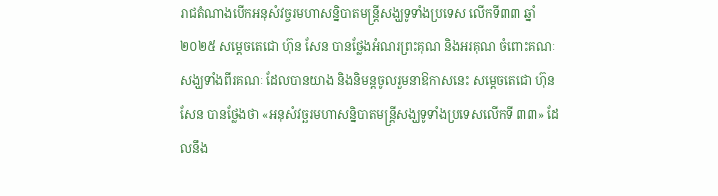រាជតំណាងបើកអនុសំវច្ចរមហាសន្និបាតមន្ដ្រីសង្ឃទូទាំងប្រទេស លើកទី៣៣ ឆ្នាំ២០២៥ សម្ដេចតេជោ ហ៊ុន សែន បានថ្លែងអំណរព្រះគុណ និងអរគុណ ចំពោះគណៈសង្ឃទាំងពីរគណៈ ដែលបានយាង និងនិមន្ដចូលរួមនាឱកាសនេះ សម្ដេចតេជោ ហ៊ុន សែន បានថ្លែងថា «អនុសំវច្ឆរមហាសនិ្នបាតមន្រ្ដីសង្ឃទូទាំងប្រទេសលើកទី ៣៣» ដែលនឹង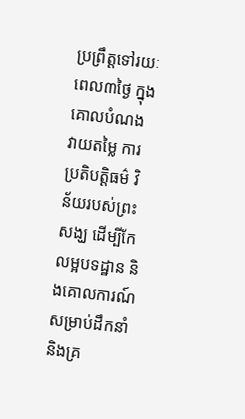ប្រព្រឹត្តទៅរយៈពេល៣ថ្ងៃ ក្នុងគោលបំណងវាយតម្លៃ ការប្រតិបត្តិធម៌ វិន័យរបស់ព្រះសង្ឃ ដើម្បីកែលម្អបទដ្ឋាន និងគោលការណ៍ សម្រាប់ដឹកនាំ និងគ្រ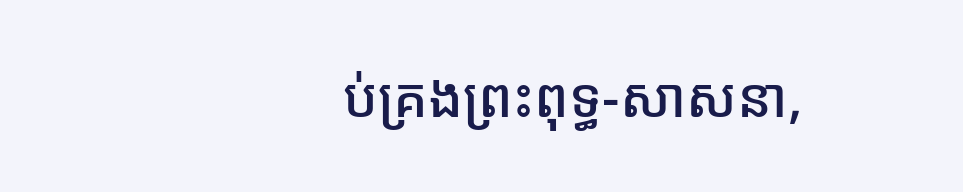ប់គ្រងព្រះពុទ្ធ-សាសនា,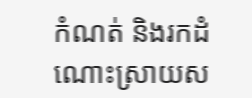កំណត់ និងរកដំណោះស្រាយស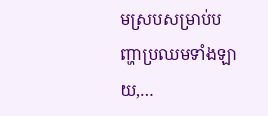មស្របសម្រាប់បញ្ហាប្រឈមទាំងឡាយ,…